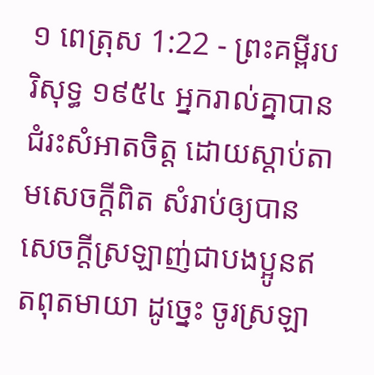១ ពេត្រុស 1:22 - ព្រះគម្ពីរបរិសុទ្ធ ១៩៥៤ អ្នករាល់គ្នាបានជំរះសំអាតចិត្ត ដោយស្តាប់តាមសេចក្ដីពិត សំរាប់ឲ្យបានសេចក្ដីស្រឡាញ់ជាបងប្អូនឥតពុតមាយា ដូច្នេះ ចូរស្រឡា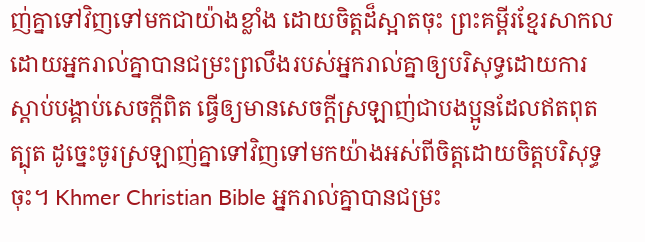ញ់គ្នាទៅវិញទៅមកជាយ៉ាងខ្លាំង ដោយចិត្តដ៏ស្អាតចុះ ព្រះគម្ពីរខ្មែរសាកល ដោយអ្នករាល់គ្នាបានជម្រះព្រលឹងរបស់អ្នករាល់គ្នាឲ្យបរិសុទ្ធដោយការស្ដាប់បង្គាប់សេចក្ដីពិត ធ្វើឲ្យមានសេចក្ដីស្រឡាញ់ជាបងប្អូនដែលឥតពុតត្បុត ដូច្នេះចូរស្រឡាញ់គ្នាទៅវិញទៅមកយ៉ាងអស់ពីចិត្តដោយចិត្តបរិសុទ្ធចុះ។ Khmer Christian Bible អ្នករាល់គ្នាបានជម្រះ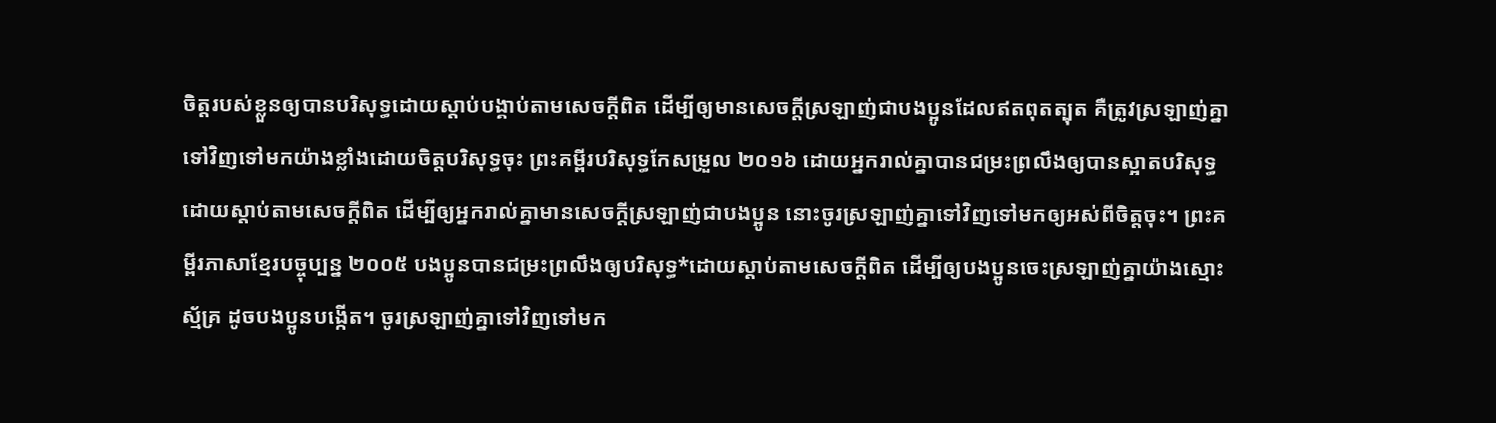ចិត្ដរបស់ខ្លួនឲ្យបានបរិសុទ្ធដោយស្ដាប់បង្គាប់តាមសេចក្ដីពិត ដើម្បីឲ្យមានសេចក្ដីស្រឡាញ់ជាបងប្អូនដែលឥតពុតត្បុត គឺត្រូវស្រឡាញ់គ្នាទៅវិញទៅមកយ៉ាងខ្លាំងដោយចិត្ដបរិសុទ្ធចុះ ព្រះគម្ពីរបរិសុទ្ធកែសម្រួល ២០១៦ ដោយអ្នករាល់គ្នាបានជម្រះព្រលឹងឲ្យបានស្អាតបរិសុទ្ធ ដោយស្តាប់តាមសេចក្តីពិត ដើម្បីឲ្យអ្នករាល់គ្នាមានសេចក្តីស្រឡាញ់ជាបងប្អូន នោះចូរស្រឡាញ់គ្នាទៅវិញទៅមកឲ្យអស់ពីចិត្តចុះ។ ព្រះគម្ពីរភាសាខ្មែរបច្ចុប្បន្ន ២០០៥ បងប្អូនបានជម្រះព្រលឹងឲ្យបរិសុទ្ធ*ដោយស្ដាប់តាមសេចក្ដីពិត ដើម្បីឲ្យបងប្អូនចេះស្រឡាញ់គ្នាយ៉ាងស្មោះស្ម័គ្រ ដូចបងប្អូនបង្កើត។ ចូរស្រឡាញ់គ្នាទៅវិញទៅមក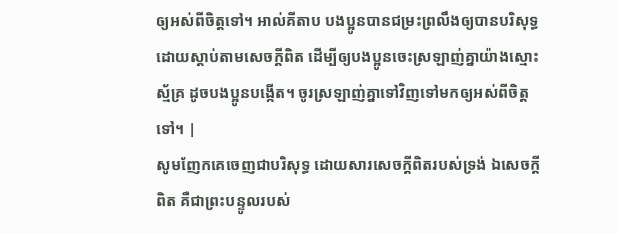ឲ្យអស់ពីចិត្តទៅ។ អាល់គីតាប បងប្អូនបានជម្រះព្រលឹងឲ្យបានបរិសុទ្ធដោយស្ដាប់តាមសេចក្ដីពិត ដើម្បីឲ្យបងប្អូនចេះស្រឡាញ់គ្នាយ៉ាងស្មោះស្ម័គ្រ ដូចបងប្អូនបង្កើត។ ចូរស្រឡាញ់គ្នាទៅវិញទៅមកឲ្យអស់ពីចិត្ដទៅ។ |
សូមញែកគេចេញជាបរិសុទ្ធ ដោយសារសេចក្ដីពិតរបស់ទ្រង់ ឯសេចក្ដីពិត គឺជាព្រះបន្ទូលរបស់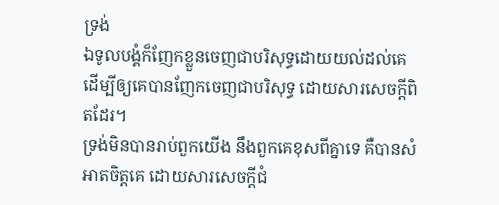ទ្រង់
ឯទូលបង្គំក៏ញែកខ្លួនចេញជាបរិសុទ្ធដោយយល់ដល់គេ ដើម្បីឲ្យគេបានញែកចេញជាបរិសុទ្ធ ដោយសារសេចក្ដីពិតដែរ។
ទ្រង់មិនបានរាប់ពួកយើង នឹងពួកគេខុសពីគ្នាទេ គឺបានសំអាតចិត្តគេ ដោយសារសេចក្ដីជំ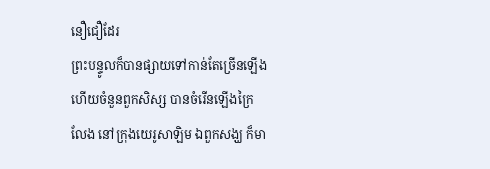នឿជឿដែរ
ព្រះបន្ទូលក៏បានផ្សាយទៅកាន់តែច្រើនឡើង ហើយចំនួនពួកសិស្ស បានចំរើនឡើងក្រៃលែង នៅក្រុងយេរូសាឡិម ឯពួកសង្ឃ ក៏មា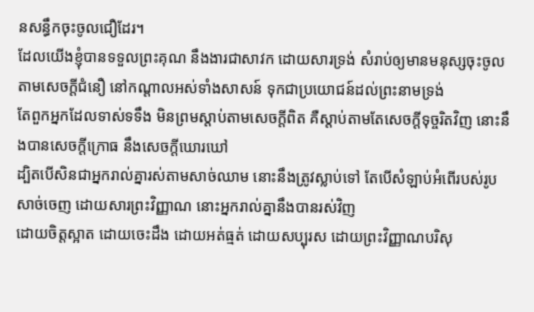នសន្ធឹកចុះចូលជឿដែរ។
ដែលយើងខ្ញុំបានទទួលព្រះគុណ នឹងងារជាសាវក ដោយសារទ្រង់ សំរាប់ឲ្យមានមនុស្សចុះចូល តាមសេចក្ដីជំនឿ នៅកណ្តាលអស់ទាំងសាសន៍ ទុកជាប្រយោជន៍ដល់ព្រះនាមទ្រង់
តែពួកអ្នកដែលទាស់ទទឹង មិនព្រមស្តាប់តាមសេចក្ដីពិត គឺស្តាប់តាមតែសេចក្ដីទុច្ចរិតវិញ នោះនឹងបានសេចក្ដីក្រោធ នឹងសេចក្ដីឃោរឃៅ
ដ្បិតបើសិនជាអ្នករាល់គ្នារស់តាមសាច់ឈាម នោះនឹងត្រូវស្លាប់ទៅ តែបើសំឡាប់អំពើរបស់រូបសាច់ចេញ ដោយសារព្រះវិញ្ញាណ នោះអ្នករាល់គ្នានឹងបានរស់វិញ
ដោយចិត្តស្អាត ដោយចេះដឹង ដោយអត់ធ្មត់ ដោយសប្បុរស ដោយព្រះវិញ្ញាណបរិសុ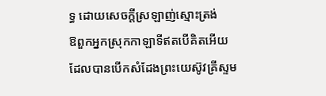ទ្ធ ដោយសេចក្ដីស្រឡាញ់ស្មោះត្រង់
ឱពួកអ្នកស្រុកកាឡាទីឥតបើគិតអើយ ដែលបានបើកសំដែងព្រះយេស៊ូវគ្រីស្ទម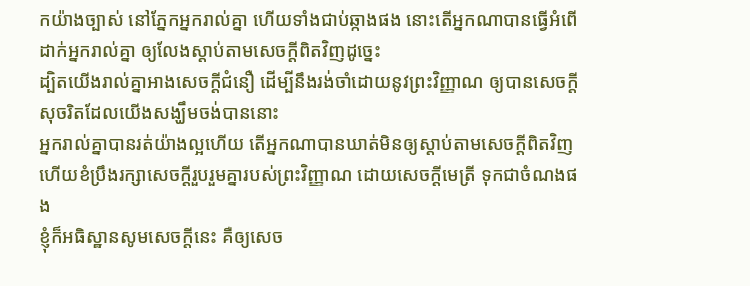កយ៉ាងច្បាស់ នៅភ្នែកអ្នករាល់គ្នា ហើយទាំងជាប់ឆ្កាងផង នោះតើអ្នកណាបានធ្វើអំពើដាក់អ្នករាល់គ្នា ឲ្យលែងស្តាប់តាមសេចក្ដីពិតវិញដូច្នេះ
ដ្បិតយើងរាល់គ្នាអាងសេចក្ដីជំនឿ ដើម្បីនឹងរង់ចាំដោយនូវព្រះវិញ្ញាណ ឲ្យបានសេចក្ដីសុចរិតដែលយើងសង្ឃឹមចង់បាននោះ
អ្នករាល់គ្នាបានរត់យ៉ាងល្អហើយ តើអ្នកណាបានឃាត់មិនឲ្យស្តាប់តាមសេចក្ដីពិតវិញ
ហើយខំប្រឹងរក្សាសេចក្ដីរួបរួមគ្នារបស់ព្រះវិញ្ញាណ ដោយសេចក្ដីមេត្រី ទុកជាចំណងផង
ខ្ញុំក៏អធិស្ឋានសូមសេចក្ដីនេះ គឺឲ្យសេច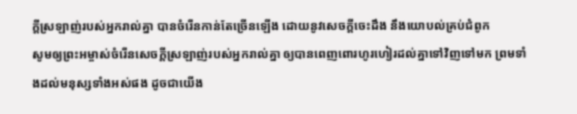ក្ដីស្រឡាញ់របស់អ្នករាល់គ្នា បានចំរើនកាន់តែច្រើនឡើង ដោយនូវសេចក្ដីចេះដឹង នឹងយោបល់គ្រប់ជំពូក
សូមឲ្យព្រះអម្ចាស់ចំរើនសេចក្ដីស្រឡាញ់របស់អ្នករាល់គ្នា ឲ្យបានពេញពោរហូរហៀរដល់គ្នាទៅវិញទៅមក ព្រមទាំងដល់មនុស្សទាំងអស់ផង ដូចជាយើង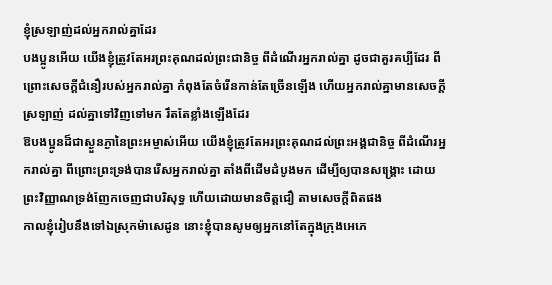ខ្ញុំស្រឡាញ់ដល់អ្នករាល់គ្នាដែរ
បងប្អូនអើយ យើងខ្ញុំត្រូវតែអរព្រះគុណដល់ព្រះជានិច្ច ពីដំណើរអ្នករាល់គ្នា ដូចជាគួរគប្បីដែរ ពីព្រោះសេចក្ដីជំនឿរបស់អ្នករាល់គ្នា កំពុងតែចំរើនកាន់តែច្រើនឡើង ហើយអ្នករាល់គ្នាមានសេចក្ដីស្រឡាញ់ ដល់គ្នាទៅវិញទៅមក រឹតតែខ្លាំងឡើងដែរ
ឱបងប្អូនដ៏ជាស្ងួនភ្ងានៃព្រះអម្ចាស់អើយ យើងខ្ញុំត្រូវតែអរព្រះគុណដល់ព្រះអង្គជានិច្ច ពីដំណើរអ្នករាល់គ្នា ពីព្រោះព្រះទ្រង់បានរើសអ្នករាល់គ្នា តាំងពីដើមដំបូងមក ដើម្បីឲ្យបានសង្គ្រោះ ដោយព្រះវិញ្ញាណទ្រង់ញែកចេញជាបរិសុទ្ធ ហើយដោយមានចិត្តជឿ តាមសេចក្ដីពិតផង
កាលខ្ញុំរៀបនឹងទៅឯស្រុកម៉ាសេដូន នោះខ្ញុំបានសូមឲ្យអ្នកនៅតែក្នុងក្រុងអេភេ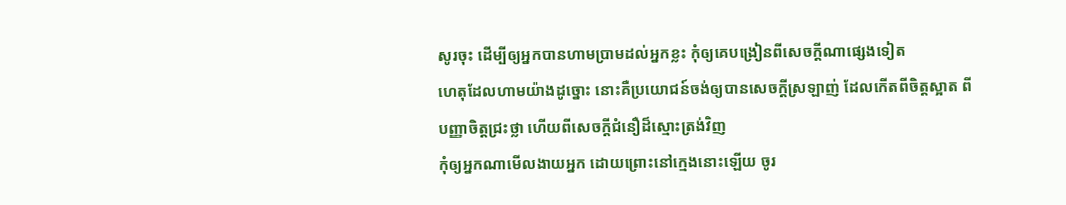សូរចុះ ដើម្បីឲ្យអ្នកបានហាមប្រាមដល់អ្នកខ្លះ កុំឲ្យគេបង្រៀនពីសេចក្ដីណាផ្សេងទៀត
ហេតុដែលហាមយ៉ាងដូច្នោះ នោះគឺប្រយោជន៍ចង់ឲ្យបានសេចក្ដីស្រឡាញ់ ដែលកើតពីចិត្តស្អាត ពីបញ្ញាចិត្តជ្រះថ្លា ហើយពីសេចក្ដីជំនឿដ៏ស្មោះត្រង់វិញ
កុំឲ្យអ្នកណាមើលងាយអ្នក ដោយព្រោះនៅក្មេងនោះឡើយ ចូរ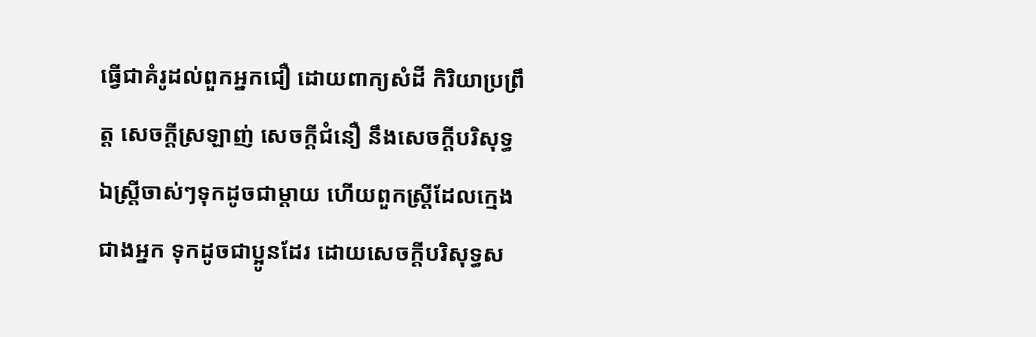ធ្វើជាគំរូដល់ពួកអ្នកជឿ ដោយពាក្យសំដី កិរិយាប្រព្រឹត្ត សេចក្ដីស្រឡាញ់ សេចក្ដីជំនឿ នឹងសេចក្ដីបរិសុទ្ធ
ឯស្ត្រីចាស់ៗទុកដូចជាម្តាយ ហើយពួកស្ត្រីដែលក្មេងជាងអ្នក ទុកដូចជាប្អូនដែរ ដោយសេចក្ដីបរិសុទ្ធស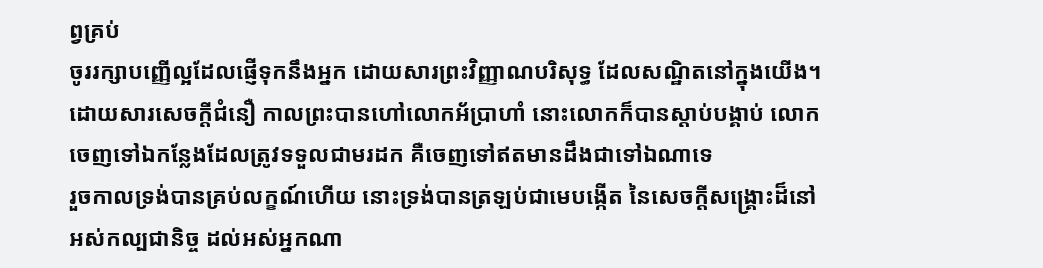ព្វគ្រប់
ចូររក្សាបញ្ញើល្អដែលផ្ញើទុកនឹងអ្នក ដោយសារព្រះវិញ្ញាណបរិសុទ្ធ ដែលសណ្ឋិតនៅក្នុងយើង។
ដោយសារសេចក្ដីជំនឿ កាលព្រះបានហៅលោកអ័ប្រាហាំ នោះលោកក៏បានស្តាប់បង្គាប់ លោកចេញទៅឯកន្លែងដែលត្រូវទទួលជាមរដក គឺចេញទៅឥតមានដឹងជាទៅឯណាទេ
រួចកាលទ្រង់បានគ្រប់លក្ខណ៍ហើយ នោះទ្រង់បានត្រឡប់ជាមេបង្កើត នៃសេចក្ដីសង្គ្រោះដ៏នៅអស់កល្បជានិច្ច ដល់អស់អ្នកណា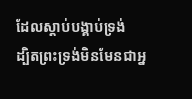ដែលស្តាប់បង្គាប់ទ្រង់
ដ្បិតព្រះទ្រង់មិនមែនជាអ្ន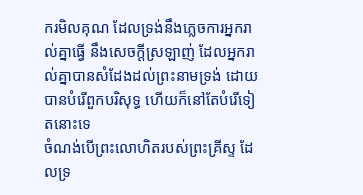ករមិលគុណ ដែលទ្រង់នឹងភ្លេចការអ្នករាល់គ្នាធ្វើ នឹងសេចក្ដីស្រឡាញ់ ដែលអ្នករាល់គ្នាបានសំដែងដល់ព្រះនាមទ្រង់ ដោយបានបំរើពួកបរិសុទ្ធ ហើយក៏នៅតែបំរើទៀតនោះទេ
ចំណង់បើព្រះលោហិតរបស់ព្រះគ្រីស្ទ ដែលទ្រ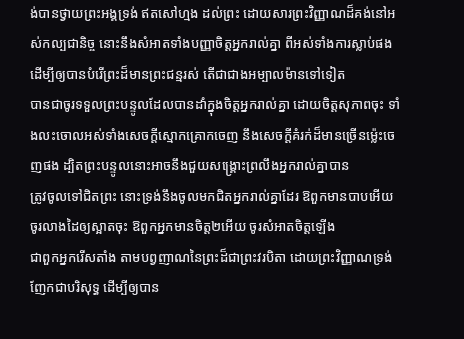ង់បានថ្វាយព្រះអង្គទ្រង់ ឥតសៅហ្មង ដល់ព្រះ ដោយសារព្រះវិញ្ញាណដ៏គង់នៅអស់កល្បជានិច្ច នោះនឹងសំអាតទាំងបញ្ញាចិត្តអ្នករាល់គ្នា ពីអស់ទាំងការស្លាប់ផង ដើម្បីឲ្យបានបំរើព្រះដ៏មានព្រះជន្មរស់ តើជាជាងអម្បាលម៉ានទៅទៀត
បានជាចូរទទួលព្រះបន្ទូលដែលបានដាំក្នុងចិត្តអ្នករាល់គ្នា ដោយចិត្តសុភាពចុះ ទាំងលះចោលអស់ទាំងសេចក្ដីស្មោកគ្រោកចេញ នឹងសេចក្ដីគំរក់ដ៏មានច្រើនម៉្លេះចេញផង ដ្បិតព្រះបន្ទូលនោះអាចនឹងជួយសង្គ្រោះព្រលឹងអ្នករាល់គ្នាបាន
ត្រូវចូលទៅជិតព្រះ នោះទ្រង់នឹងចូលមកជិតអ្នករាល់គ្នាដែរ ឱពួកមានបាបអើយ ចូរលាងដៃឲ្យស្អាតចុះ ឱពួកអ្នកមានចិត្ត២អើយ ចូរសំអាតចិត្តឡើង
ជាពួកអ្នករើសតាំង តាមបព្វញាណនៃព្រះដ៏ជាព្រះវរបិតា ដោយព្រះវិញ្ញាណទ្រង់ញែកជាបរិសុទ្ធ ដើម្បីឲ្យបាន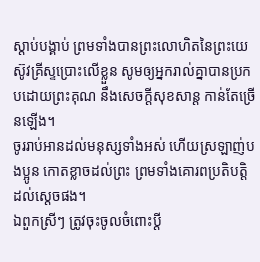ស្តាប់បង្គាប់ ព្រមទាំងបានព្រះលោហិតនៃព្រះយេស៊ូវគ្រីស្ទប្រោះលើខ្លួន សូមឲ្យអ្នករាល់គ្នាបានប្រកបដោយព្រះគុណ នឹងសេចក្ដីសុខសាន្ត កាន់តែច្រើនឡើង។
ចូររាប់អានដល់មនុស្សទាំងអស់ ហើយស្រឡាញ់បងប្អូន កោតខ្លាចដល់ព្រះ ព្រមទាំងគោរពប្រតិបត្តិដល់ស្តេចផង។
ឯពួកស្រីៗ ត្រូវចុះចូលចំពោះប្ដី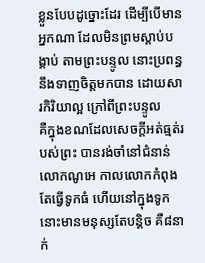ខ្លួនបែបដូច្នោះដែរ ដើម្បីបើមានអ្នកណា ដែលមិនព្រមស្តាប់បង្គាប់ តាមព្រះបន្ទូល នោះប្រពន្ធនឹងទាញចិត្តមកបាន ដោយសារកិរិយាល្អ ក្រៅពីព្រះបន្ទូល
គឺក្នុងខណដែលសេចក្ដីអត់ធ្មត់របស់ព្រះ បានរង់ចាំនៅជំនាន់លោកណូអេ កាលលោកកំពុងតែធ្វើទូកធំ ហើយនៅក្នុងទូកនោះមានមនុស្សតែបន្តិច គឺ៨នាក់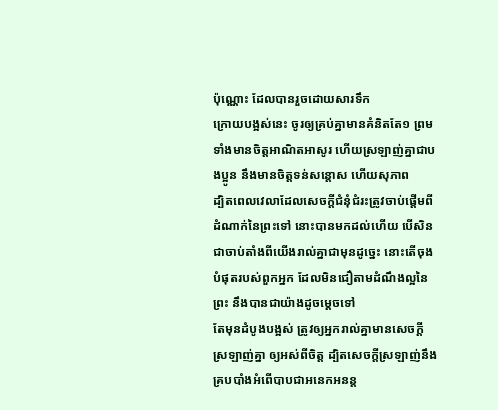ប៉ុណ្ណោះ ដែលបានរួចដោយសារទឹក
ក្រោយបង្អស់នេះ ចូរឲ្យគ្រប់គ្នាមានគំនិតតែ១ ព្រមទាំងមានចិត្តអាណិតអាសូរ ហើយស្រឡាញ់គ្នាជាបងប្អូន នឹងមានចិត្តទន់សន្តោស ហើយសុភាព
ដ្បិតពេលវេលាដែលសេចក្ដីជំនុំជំរះត្រូវចាប់ផ្តើមពីដំណាក់នៃព្រះទៅ នោះបានមកដល់ហើយ បើសិនជាចាប់តាំងពីយើងរាល់គ្នាជាមុនដូច្នេះ នោះតើចុងបំផុតរបស់ពួកអ្នក ដែលមិនជឿតាមដំណឹងល្អនៃព្រះ នឹងបានជាយ៉ាងដូចម្តេចទៅ
តែមុនដំបូងបង្អស់ ត្រូវឲ្យអ្នករាល់គ្នាមានសេចក្ដីស្រឡាញ់គ្នា ឲ្យអស់ពីចិត្ត ដ្បិតសេចក្ដីស្រឡាញ់នឹងគ្របបាំងអំពើបាបជាអនេកអនន្ត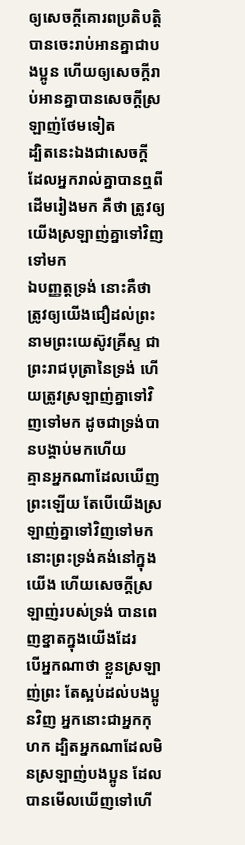ឲ្យសេចក្ដីគោរពប្រតិបត្តិ បានចេះរាប់អានគ្នាជាបងប្អូន ហើយឲ្យសេចក្ដីរាប់អានគ្នាបានសេចក្ដីស្រឡាញ់ថែមទៀត
ដ្បិតនេះឯងជាសេចក្ដី ដែលអ្នករាល់គ្នាបានឮពីដើមរៀងមក គឺថា ត្រូវឲ្យយើងស្រឡាញ់គ្នាទៅវិញទៅមក
ឯបញ្ញត្តទ្រង់ នោះគឺថា ត្រូវឲ្យយើងជឿដល់ព្រះនាមព្រះយេស៊ូវគ្រីស្ទ ជាព្រះរាជបុត្រានៃទ្រង់ ហើយត្រូវស្រឡាញ់គ្នាទៅវិញទៅមក ដូចជាទ្រង់បានបង្គាប់មកហើយ
គ្មានអ្នកណាដែលឃើញព្រះឡើយ តែបើយើងស្រឡាញ់គ្នាទៅវិញទៅមក នោះព្រះទ្រង់គង់នៅក្នុងយើង ហើយសេចក្ដីស្រឡាញ់របស់ទ្រង់ បានពេញខ្នាតក្នុងយើងដែរ
បើអ្នកណាថា ខ្លួនស្រឡាញ់ព្រះ តែស្អប់ដល់បងប្អូនវិញ អ្នកនោះជាអ្នកកុហក ដ្បិតអ្នកណាដែលមិនស្រឡាញ់បងប្អូន ដែលបានមើលឃើញទៅហើ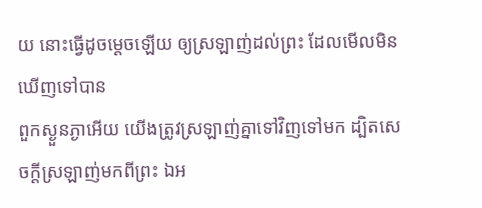យ នោះធ្វើដូចម្តេចឡើយ ឲ្យស្រឡាញ់ដល់ព្រះ ដែលមើលមិនឃើញទៅបាន
ពួកស្ងួនភ្ងាអើយ យើងត្រូវស្រឡាញ់គ្នាទៅវិញទៅមក ដ្បិតសេចក្ដីស្រឡាញ់មកពីព្រះ ឯអ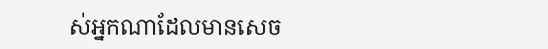ស់អ្នកណាដែលមានសេច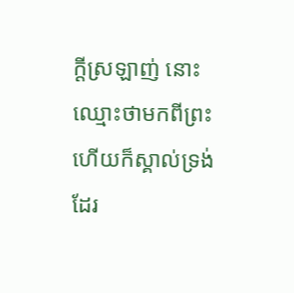ក្ដីស្រឡាញ់ នោះឈ្មោះថាមកពីព្រះ ហើយក៏ស្គាល់ទ្រង់ដែរ